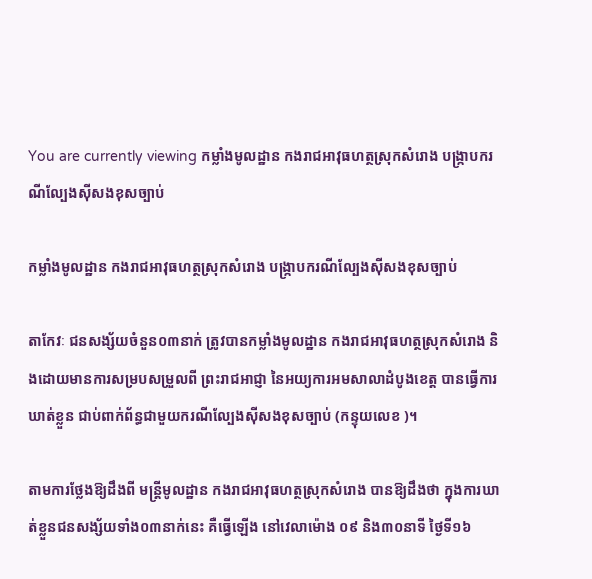You are currently viewing កម្លាំងមូលដ្ឋាន កងរាជអាវុធហត្ថស្រុកសំរោង បង្ក្រាបករណីល្បែងសុីសងខុសច្បាប់

កម្លាំងមូលដ្ឋាន កងរាជអាវុធហត្ថស្រុកសំរោង បង្ក្រាបករណីល្បែងសុីសងខុសច្បាប់

តាកែវៈ ជនសង្ស័យចំនួន០៣នាក់ ត្រូវបានកម្លាំងមូលដ្ឋាន កងរាជអាវុធហត្ថស្រុកសំរោង និងដោយមានការសម្របសម្រួលពី ព្រះរាជអាជ្ញា នៃអយ្យការអមសាលាដំបូងខេត្ត បានធ្វើការឃាត់ខ្លួន ជាប់ពាក់ព័ន្ធជាមួយករណីល្បែងសុីសងខុសច្បាប់ (កន្ទុយលេខ )។

តាមការថ្លែងឱ្យដឹងពី មន្ត្រីមូលដ្ឋាន កងរាជអាវុធហត្ថស្រុកសំរោង បានឱ្យដឹងថា ក្នុងការឃាត់ខ្លួនជនសង្ស័យទាំង០៣នាក់នេះ គឺធ្វើឡើង នៅវេលាម៉ោង ០៩ និង៣០នាទី ថ្ងៃទី១៦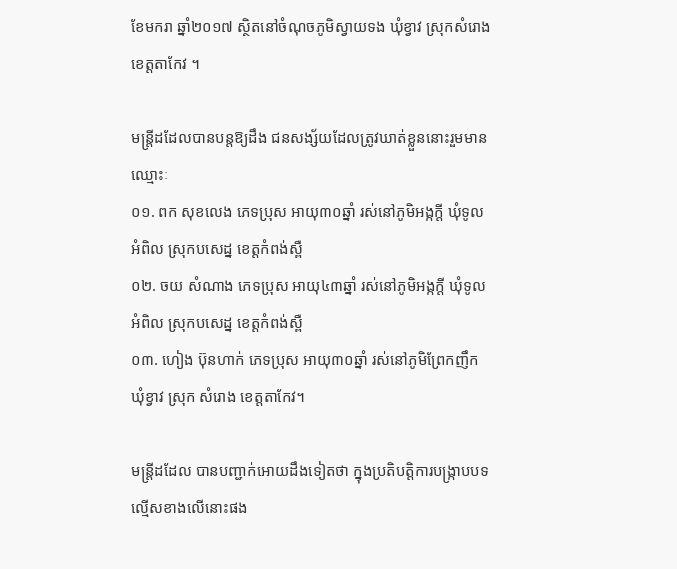ខែមករា ឆ្នាំ២០១៧ ស្ថិតនៅចំណុចភូមិស្វាយទង ឃុំខ្វាវ ស្រុកសំរោង ខេត្តតាកែវ ។

មន្ត្រីដដែលបានបន្តឱ្យដឹង ជនសង្ស័យដែលត្រូវឃាត់ខ្លួននោះរួមមានឈ្មោះៈ
០១. ពក សុខលេង ភេទប្រុស អាយុ៣០ឆ្នាំ រស់នៅភូមិអង្កក្តី ឃំុទូលអំពិល ស្រុកបសេដ្ន ខេត្តកំពង់ស្ពឺ
០២. ចយ សំណាង ភេទប្រុស អាយុ៤៣ឆ្នាំ រស់នៅភូមិអង្កក្តី ឃំុទូលអំពិល ស្រុកបសេដ្ន ខេត្តកំពង់ស្ពឺ
០៣. ហៀង ប៊ុនហាក់ ភេទប្រុស អាយុ៣០ឆ្នាំ រស់នៅភូមិព្រែកញឹក ឃំុខ្វាវ ស្រុក សំរោង ខេត្តតាកែវ។

មន្ត្រីដដែល បានបញ្ជាក់អោយដឹងទៀតថា ក្នុងប្រតិបត្តិការបង្ក្រាបបទល្មើសខាងលើនោះផង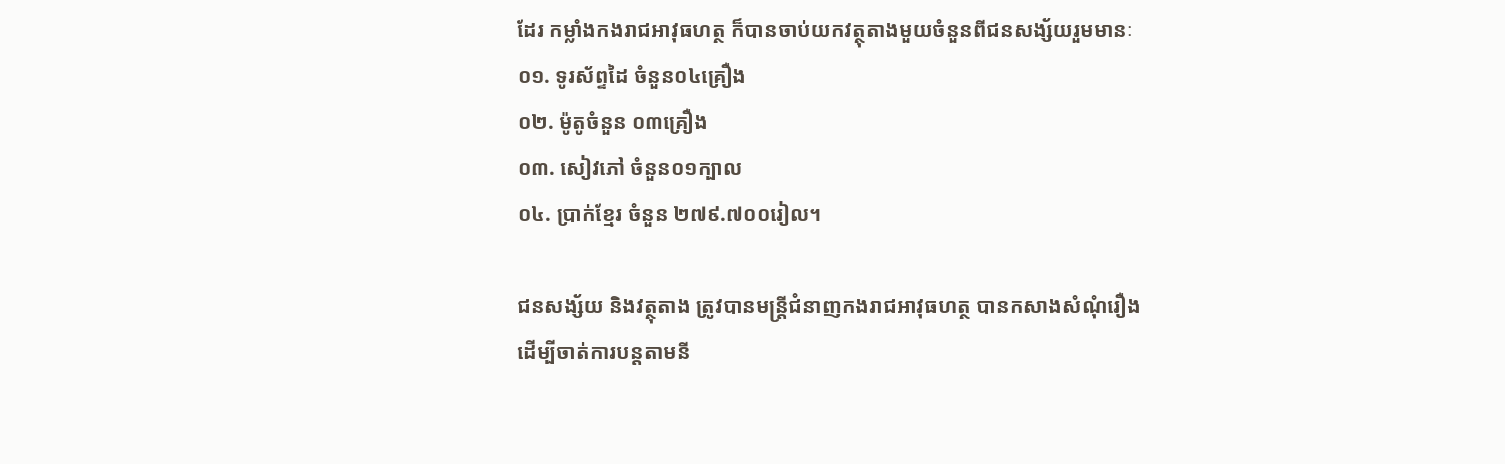ដែរ កម្លាំងកងរាជអាវុធហត្ថ ក៏បានចាប់យកវត្ថុតាងមួយចំនួនពីជនសង្ស័យរួមមានៈ
០១. ទូរស័ព្ទដៃ ចំនួន០៤គ្រឿង
០២. ម៉ូតូចំនួន ០៣គ្រឿង
០៣. សៀវភៅ ចំនួន០១ក្បាល
០៤. ប្រាក់ខ្មែរ ចំនួន ២៧៩.៧០០រៀល។

ជនសង្ស័យ និងវត្ថុតាង ត្រូវបានមន្ត្រីជំនាញកងរាជអាវុធហត្ថ បានកសាងសំណុំរឿង ដើម្បីចាត់ការបន្តតាមនី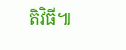តិវិធី៕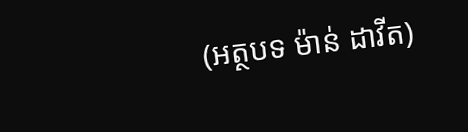(អត្ថបទ ម៉ាន់ ដាវីត)